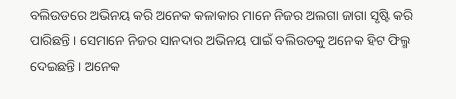ବଲିଉଡରେ ଅଭିନୟ କରି ଅନେକ କଳାକାର ମାନେ ନିଜର ଅଲଗା ଜାଗା ସୃଷ୍ଟି କରି ପାରିଛନ୍ତି । ସେମାନେ ନିଜର ସାନଦାର ଅଭିନୟ ପାଇଁ ବଲିଉଡକୁ ଅନେକ ହିଟ ଫିଲ୍ମ ଦେଇଛନ୍ତି । ଅନେକ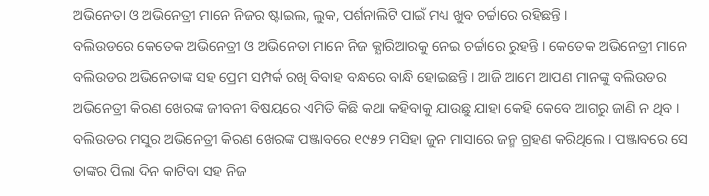ଅଭିନେତା ଓ ଅଭିନେତ୍ରୀ ମାନେ ନିଜର ଷ୍ଟାଇଲ, ଲୁକ, ପର୍ଶନାଲିଟି ପାଇଁ ମଧ୍ୟ ଖୁବ ଚର୍ଚ୍ଚାରେ ରହିଛନ୍ତି ।
ବଲିଉଡରେ କେତେକ ଅଭିନେତ୍ରୀ ଓ ଅଭିନେତା ମାନେ ନିଜ କ୍ଯାରିଆରକୁ ନେଇ ଚର୍ଚ୍ଚାରେ ରୁହନ୍ତି । କେତେକ ଅଭିନେତ୍ରୀ ମାନେ ବଲିଉଡର ଅଭିନେତାଙ୍କ ସହ ପ୍ରେମ ସମ୍ପର୍କ ରଖି ବିବାହ ବନ୍ଧରେ ବାନ୍ଧି ହୋଇଛନ୍ତି । ଆଜି ଆମେ ଆପଣ ମାନଙ୍କୁ ବଲିଉଡର ଅଭିନେତ୍ରୀ କିରଣ ଖେରଙ୍କ ଜୀବନୀ ବିଷୟରେ ଏମିତି କିଛି କଥା କହିବାକୁ ଯାଉଛୁ ଯାହା କେହି କେବେ ଆଗରୁ ଜାଣି ନ ଥିବ ।
ବଲିଉଡର ମସୁର ଅଭିନେତ୍ରୀ କିରଣ ଖେରଙ୍କ ପଞ୍ଜାବରେ ୧୯୫୨ ମସିହା ଜୁନ ମାସାରେ ଜନ୍ମ ଗ୍ରହଣ କରିଥିଲେ । ପଞ୍ଜାବରେ ସେ ତାଙ୍କର ପିଲା ଦିନ କାଟିବା ସହ ନିଜ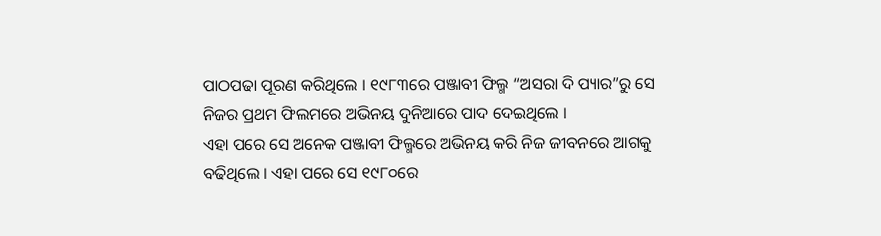ପାଠପଢା ପୂରଣ କରିଥିଲେ । ୧୯୮୩ରେ ପଞ୍ଜାବୀ ଫିଲ୍ମ “ଅସରା ଦି ପ୍ୟାର”ରୁ ସେ ନିଜର ପ୍ରଥମ ଫିଲମରେ ଅଭିନୟ ଦୁନିଆରେ ପାଦ ଦେଇଥିଲେ ।
ଏହା ପରେ ସେ ଅନେକ ପଞ୍ଜାବୀ ଫିଲ୍ମରେ ଅଭିନୟ କରି ନିଜ ଜୀବନରେ ଆଗକୁ ବଢିଥିଲେ । ଏହା ପରେ ସେ ୧୯୮୦ରେ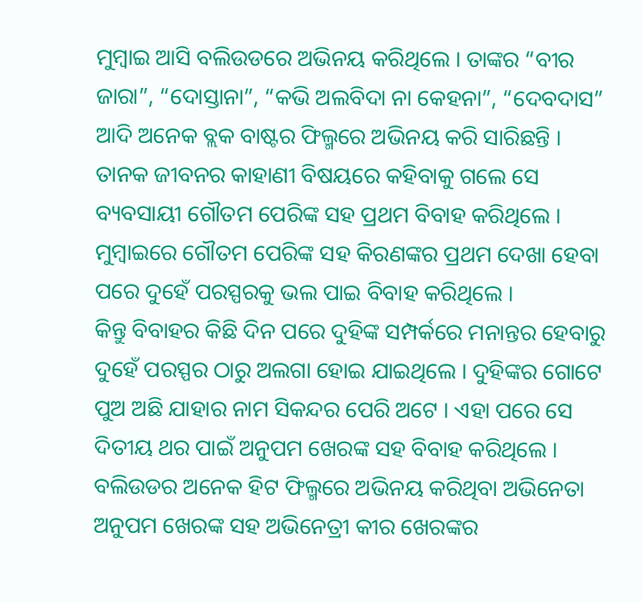ମୁମ୍ବାଇ ଆସି ବଲିଉଡରେ ଅଭିନୟ କରିଥିଲେ । ତାଙ୍କର “ବୀର ଜାରା”, “ଦୋସ୍ତାନା”, “କଭି ଅଲବିଦା ନା କେହନା”, “ଦେବଦାସ” ଆଦି ଅନେକ ବ୍ଲକ ବାଷ୍ଟର ଫିଲ୍ମରେ ଅଭିନୟ କରି ସାରିଛନ୍ତି ।
ତାନକ ଜୀବନର କାହାଣୀ ବିଷୟରେ କହିବାକୁ ଗଲେ ସେ ବ୍ୟବସାୟୀ ଗୌତମ ପେରିଙ୍କ ସହ ପ୍ରଥମ ବିବାହ କରିଥିଲେ । ମୁମ୍ବାଇରେ ଗୌତମ ପେରିଙ୍କ ସହ କିରଣଙ୍କର ପ୍ରଥମ ଦେଖା ହେବା ପରେ ଦୁହେଁ ପରସ୍ପରକୁ ଭଲ ପାଇ ବିବାହ କରିଥିଲେ ।
କିନ୍ତୁ ବିବାହର କିଛି ଦିନ ପରେ ଦୁହିଙ୍କ ସମ୍ପର୍କରେ ମନାନ୍ତର ହେବାରୁ ଦୁହେଁ ପରସ୍ପର ଠାରୁ ଅଲଗା ହୋଇ ଯାଇଥିଲେ । ଦୁହିଙ୍କର ଗୋଟେ ପୁଅ ଅଛି ଯାହାର ନାମ ସିକନ୍ଦର ପେରି ଅଟେ । ଏହା ପରେ ସେ ଦିତୀୟ ଥର ପାଇଁ ଅନୁପମ ଖେରଙ୍କ ସହ ବିବାହ କରିଥିଲେ । ବଲିଉଡର ଅନେକ ହିଟ ଫିଲ୍ମରେ ଅଭିନୟ କରିଥିବା ଅଭିନେତା ଅନୁପମ ଖେରଙ୍କ ସହ ଅଭିନେତ୍ରୀ କୀର ଖେରଙ୍କର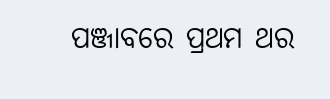ପଞ୍ଜାବରେ ପ୍ରଥମ ଥର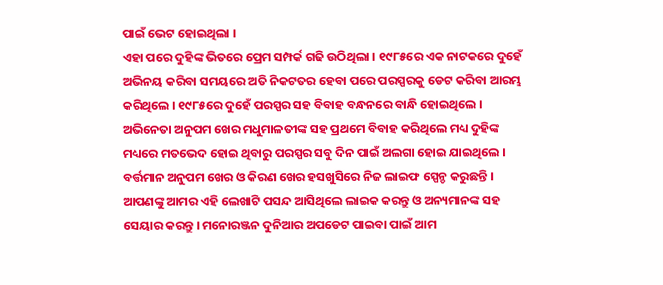ପାଇଁ ଭେଟ ହୋଇଥିଲା ।
ଏହା ପରେ ଦୁହିଙ୍କ ଭିତରେ ପ୍ରେମ ସମ୍ପର୍କ ଗଢି ଉଠିଥିଲା । ୧୯୮୫ରେ ଏକ ନାଟକରେ ଦୁହେଁ ଅଭିନୟ କରିବା ସମୟରେ ଅତି ନିକଟତର ହେବା ପରେ ପରସ୍ପରକୁ ଡେଟ କରିବା ଆରମ୍ଭ କରିଥିଲେ । ୧୯୮୫ରେ ଦୁହେଁ ପରସ୍ପର ସହ ବିବାହ ବନ୍ଧନରେ ବାନ୍ଧି ହୋଇଥିଲେ । ଅଭିନେତା ଅନୁପମ ଖେର ମଧୁମାଳତୀଙ୍କ ସହ ପ୍ରଥମେ ବିବାହ କରିଥିଲେ ମଧ୍ୟ ଦୁହିଙ୍କ ମଧ୍ୟରେ ମତଭେଦ ହୋଇ ଥିବାରୁ ପରସ୍ପର ସବୁ ଦିନ ପାଇଁ ଅଲଗା ହୋଇ ଯାଇଥିଲେ । ବର୍ତ୍ତମାନ ଅନୁପମ ଖେର ଓ କିରଣ ଖେର ହସଖୁସିରେ ନିଜ ଲାଇଫ ସ୍ପେନ୍ଡ କରୁଛନ୍ତି ।
ଆପଣଙ୍କୁ ଆମର ଏହି ଲେଖାଟି ପସନ୍ଦ ଆସିଥିଲେ ଲାଇକ କରନ୍ତୁ ଓ ଅନ୍ୟମାନଙ୍କ ସହ ସେୟାର କରନ୍ତୁ । ମନୋରଞ୍ଜନ ଦୁନିଆର ଅପଡେଟ ପାଇବା ପାଇଁ ଆମ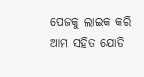ପେଜକୁ ଲାଇକ କରି ଆମ ସହିତ ଯୋଡି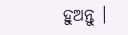ହୁଅନ୍ତୁ ।